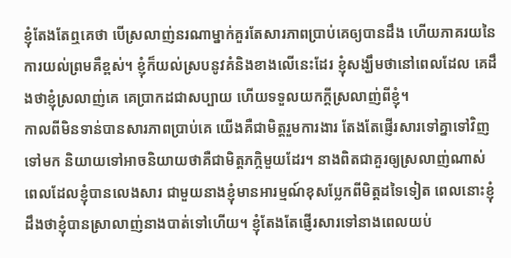ខ្ញុំតែងតែឮគេថា បើស្រលាញ់នរណាម្នាក់គួរតែសារភាពប្រាប់គេឲ្យបានដឹង ហើយភាគរយនៃការយល់ព្រមគឺខ្ពស់។ ខ្ញុំក៏យល់ស្របនូវគំនិងខាងលើនេះដែរ ខ្ញុំសង្ឃឹមថានៅពេលដែល គេដឹងថាខ្ញុំស្រលាញ់គេ គេប្រាកដជាសប្បាយ ហើយទទួលយកក្ដីស្រលាញ់ពីខ្ញុំ។
កាលពីមិនទាន់បានសារភាពប្រាប់គេ យើងគឺជាមិត្តរួមការងារ តែងតែផ្ញើរសារទៅគ្នាទៅវិញទៅមក និយាយទៅអាចនិយាយថាគឺជាមិត្តភក្កិមួយដែរ។ នាងពិតជាគួរឲ្យស្រលាញ់ណាស់ ពេលដែលខ្ញុំបានលេងសារ ជាមួយនាងខ្ញុំមានអារម្មណ៍ខុសប្លែកពីមិត្តដទៃទៀត ពេលនោះខ្ញុំដឹងថាខ្ញុំបានស្រាលាញ់នាងបាត់ទៅហើយ។ ខ្ញុំតែងតែផ្ញើរសារទៅនាងពេលយប់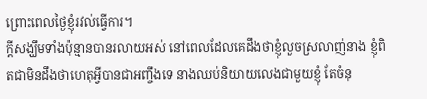ព្រោះពេលថ្ងៃខ្ញុំរវល់ធ្វើការ។
ក្ដីសង្ឃឹមទាំងប៉ុន្មានបានរលាយអស់ នៅពេលដែលគេដឹងថាខ្ញុំលួចស្រលាញ់នាង ខ្ញុំពិតជាមិនដឹងថាហេតុអ្វីបានជាអញ្ចឹងទេ នាងឈប់និយាយលេងជាមួយខ្ញុំ តែចំនុ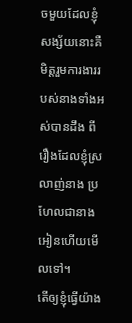ចមួយដែលខ្ញុំសង្ស័យនោះគឺ មិត្តរួមការងាររបស់នាងទាំងអស់បានដឹង ពីរឿងដែលខ្ញុំស្រលាញ់នាង ប្រហែលជានាងអៀនហើយមើលទៅ។
តើឲ្យខ្ញុំធ្វើយ៉ាង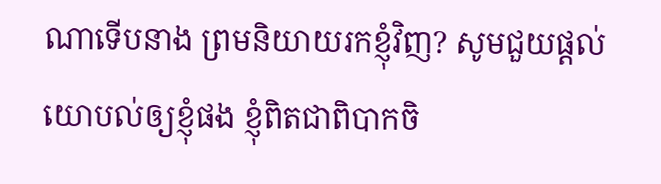ណាទើបនាង ព្រមនិយាយរកខ្ញុំវិញ? សូមជួយផ្ដល់យោបល់ឲ្យខ្ញុំផង ខ្ញុំពិតជាពិបាកចិ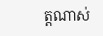ត្តណាស់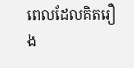ពេលដែលគិតរឿង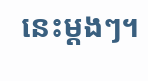នេះម្ដងៗ។